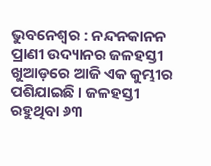ଭୁବନେଶ୍ବର : ନନ୍ଦନକାନନ ପ୍ରାଣୀ ଉଦ୍ୟାନର ଜଳହସ୍ତୀ ଖୁଆଡ଼ରେ ଆଜି ଏକ କୁମ୍ଭୀର ପଶିଯାଇଛି । ଜଳହସ୍ତୀ ରହୁଥିବା ୬୩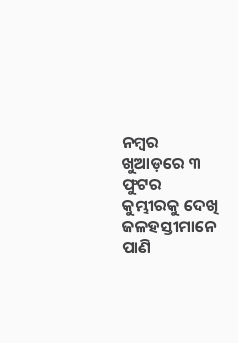ନମ୍ବର ଖୁଆଡ଼ରେ ୩ ଫୁଟର କୁମ୍ଭୀରକୁ ଦେଖି ଜଳହସ୍ତୀମାନେ ପାଣି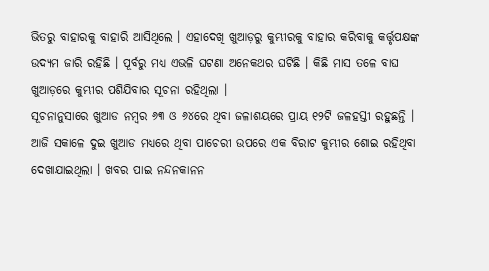ଭିତରୁ ବାହାରକୁ ବାହାରି ଆସିଥିଲେ । ଏହାଦେଖି ଖୁଆଡ଼ରୁ କୁମ୍ଭୀରକୁ ବାହାର କରିବାକୁ କର୍ତ୍ତୃପକ୍ଷଙ୍କ ଉଦ୍ୟମ ଜାରି ରହିଛି । ପୂର୍ବରୁ ମଧ୍ୟ ଏଭଳି ଘଟଣା ଅନେକଥର ଘଟିଛି । କିଛି ମାସ ତଳେ ବାଘ ଖୁଆଡ଼ରେ କୁମ୍ଭୀର ପଶିଯିବାର ସୂଚନା ରହିଥିଲା ।
ସୂଚନାନୁସାରେ ଖୁଆଡ ନମ୍ବର ୬୩ ଓ ୬୪ରେ ଥିବା ଜଳାଶୟରେ ପ୍ରାୟ ୧୨ଟି ଜଳହସ୍ତୀ ରହୁଛନ୍ତି । ଆଜି ସକାଳେ ଦୁଇ ଖୁଆଡ ମଧ୍ୟରେ ଥିବା ପାଚେରୀ ଉପରେ ଏକ ବିରାଟ କୁମ୍ଭୀର ଶୋଇ ରହିଥିବା ଦେଖାଯାଇଥିଲା । ଖବର ପାଇ ନନ୍ଦନକାନନ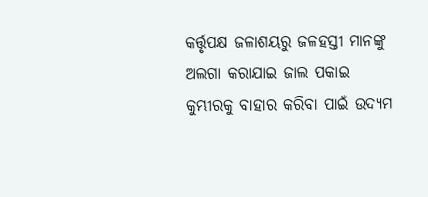କର୍ତ୍ତୃପକ୍ଷ ଜଳାଶୟରୁ ଜଳହସ୍ତୀ ମାନଙ୍କୁ ଅଲଗା କରାଯାଇ ଜାଲ ପକାଇ କୁମ୍ଭୀରକୁ ବାହାର କରିବା ପାଇଁ ଉଦ୍ୟମ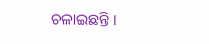ଚଳାଇଛନ୍ତି ।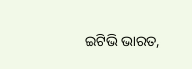ଇଟିଭି ଭାରତ,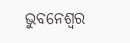ଭୁବନେଶ୍ବର